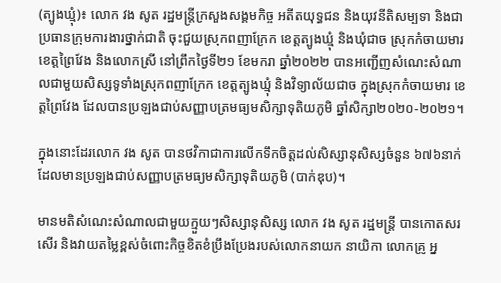(ត្បូងឃ្មុំ)៖ លោក វង សូត រដ្ឋមន្ត្រីក្រសួងសង្គមកិច្ច អតីតយុទ្ធជន និងយុវនីតិសម្បទា និងជាប្រធានក្រុមការងារថ្នាក់ជាតិ ចុះជួយស្រុកពញាក្រែក ខេត្តត្បូងឃ្មុំ និងឃុំជាច ស្រុកកំចាយមារ ខេត្តព្រៃវែង និងលោកស្រី នៅព្រឹកថ្ងៃទី២១ ខែមករា ឆ្នាំ២០២២ បានអញ្ជើញសំណេះសំណាលជាមួយសិស្សទូទាំងស្រុកពញាក្រែក ខេត្តត្បូងឃ្មុំ និងវិទ្យាល័យជាច ក្នុងស្រុកកំចាយមារ ខេត្តព្រៃវែង ដែលបានប្រឡងជាប់សញ្ញាបត្រមធ្យមសិក្សាទុតិយភូមិ ឆ្នាំសិក្សា២០២០-២០២១។

ក្នុងនោះដែរលោក វង សូត បានថវិកាជាការលើកទឹកចិត្តដល់សិស្សានុសិស្សចំនួន ៦៧៦នាក់ ដែលមានប្រឡងជាប់សញ្ញាបត្រមធ្យមសិក្សាទុតិយភូមិ (បាក់ឌុប)។

មានមតិសំណេះសំណាលជាមួយក្មួយៗសិស្សានុសិស្ស លោក វង សូត រដ្ឋមន្រ្តី បានកោតសរសើរ និងវាយតម្លៃខ្ពស់ចំពោះកិច្ចខិតខំប្រឹងប្រែងរបស់លោកនាយក នាយិកា លោកគ្រូ អ្ន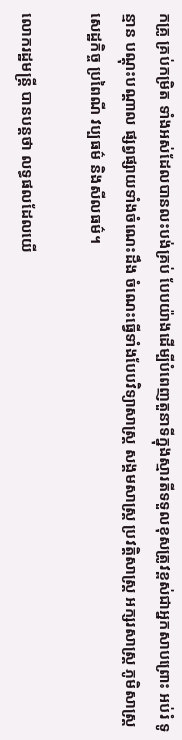កគ្រូ គ្រប់កម្រិត ទាំងអស់ដែលបានលះបង់គ្រប់ បែបយ៉ាងដើម្បីបំពេញតួនាទីក្នុងស្មារតីទទួលខុសត្រូវខ្ពស់ជាអ្នកសាបព្រោះ អប់រំ ទូន្មាន បណ្តុះបណ្តាល ផ្សព្វផ្សាយទាំងចំណេះដឹង ចំណេះធ្វើទាំងបែបវិទ្យាសាស្រ្ត សង្គមសាស្រ្ត ប្រវត្តិសាស្រ្ត អក្សរសាស្រ្ត ភូមិសាស្រ្ត សេដ្ឋកិច្ច ប្រពៃណី វប្បធម៌ និងសីលធម៌។

លោករដ្ឋមន្ត្រី បានបន្តថា លទ្ធផលដែលយើ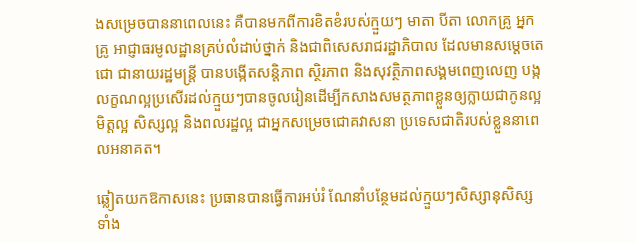ងសម្រេចបាននាពេលនេះ គឺបានមកពីការខិតខំរបស់ក្មួយៗ មាតា បីតា លោកគ្រូ អ្នកគ្រូ អាជ្ញាធរមូលដ្ឋានគ្រប់លំដាប់ថ្នាក់ និងជាពិសេសរាជរដ្ឋាភិបាល ដែលមានសម្តេចតេជោ ជានាយរដ្ឋមន្រ្តី បានបង្កើតសន្តិភាព ស្ថិរភាព និងសុវត្ថិភាពសង្គមពេញលេញ បង្កលក្ខណល្អប្រសើរដល់ក្មួយៗបានចូលរៀនដើម្បីកសាងសមត្ថភាពខ្លួនឲ្យក្លាយជាកូនល្អ មិត្តល្អ សិស្សល្អ និងពលរដ្ឋល្អ ជាអ្នកសម្រេចជោគវាសនា ប្រទេសជាតិរបស់ខ្លួននាពេលអនាគត។

ឆ្លៀតយកឱកាសនេះ ប្រធានបានធ្វើការអប់រំ ណែនាំបន្ថែមដល់ក្មួយៗសិស្សានុសិស្ស ទាំង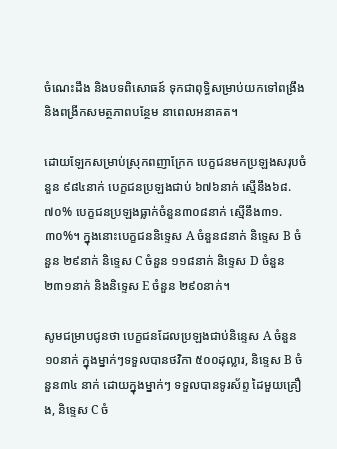ចំណេះដឹង និងបទពិសោធន៍ ទុកជាពុទ្ធិសម្រាប់យកទៅពង្រឹង និងពង្រីកសមត្ថភាពបន្ថែម នាពេលអនាគត។

ដោយឡែកសម្រាប់ស្រុកពញាក្រែក បេក្ខជនមកប្រឡងសរុបចំនួន ៩៨៤នាក់ បេក្ខជនប្រឡងជាប់ ៦៧៦នាក់ ស្មេីនឹង៦៨.៧០% បេក្ខជនប្រឡងធ្លាក់ចំនួន៣០៨នាក់ ស្មេីនឹង៣១.៣០%។ ក្នុងនោះបេក្ខជននិទ្ទេស A ចំនួន៨នាក់ និទ្ទេស B ចំនួន ២៩នាក់ និទ្ទេស C ចំនួន ១១៨នាក់ និទ្ទេស D ចំនួន ២៣១នាក់ និងនិទ្ទេស E ចំនួន ២៩០នាក់។

សូមជម្រាបជូនថា បេក្ខជនដែលប្រឡងជាប់និន្ទេស A ចំនួន១០នាក់ ក្នុងម្នាក់ៗទទួលបានថវិកា ៥០០ដុល្លារ, និទ្ទេស B ចំនួន៣៤ នាក់ ដោយក្នុងម្នាក់ៗ ទទួលបានទូរស័ព្ទ ដៃមួយគ្រឿង, និទ្ទេស C ចំ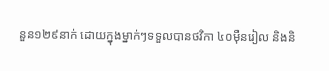នួន១២៩នាក់ ដោយក្នុងម្នាក់ៗទទួលបានថវិកា ៤០ម៉ឺនរៀល និងនិ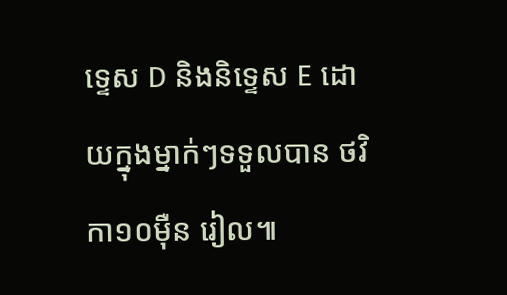ទ្ទេស D និងនិទ្ទេស E ដោយក្នុងម្នាក់ៗទទួលបាន ថវិកា១០ម៉ឺន រៀល៕